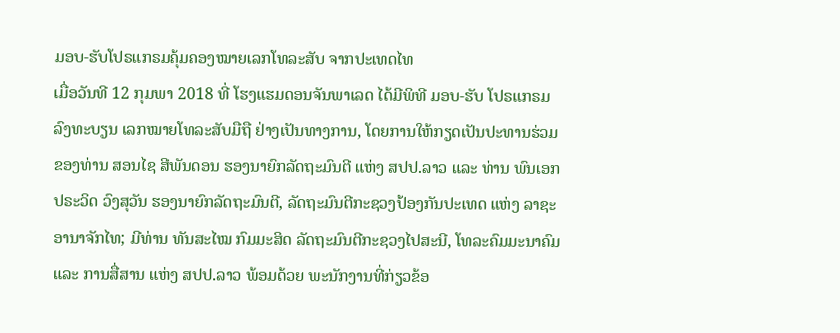ມອບ-ຮັບໂປຣແກຣມຄຸ້ມຄອງໝາຍເລກໂທລະສັບ ຈາກປະເທດໄທ
ເມື່ອວັນທີ 12 ກຸມພາ 2018 ທີ່ ໂຮງແຮມດອນຈັນພາເລດ ໄດ້ມີພິທີ ມອບ-ຮັບ ໂປຣແກຣມລົງທະບຽນ ເລກໝາຍໂທລະສັບມືຖື ຢ່າງເປັນທາງການ, ໂດຍການໃຫ້ກຽດເປັນປະທານຮ່ວມ ຂອງທ່ານ ສອນໄຊ ສີພັນດອນ ຮອງນາຍົກລັດຖະມົນຕີ ແຫ່ງ ສປປ.ລາວ ແລະ ທ່ານ ພົນເອກ ປຣະວິດ ວົງສຸວັນ ຮອງນາຍົກລັດຖະມົນຕີ, ລັດຖະມົນຕີກະຊວງປ້ອງກັນປະເທດ ແຫ່ງ ລາຊະອານາຈັກໄທ; ມີທ່ານ ທັນສະໄໝ ກົມມະສິດ ລັດຖະມົນຕີກະຊວງໄປສະນີ, ໂທລະຄົມມະນາຄົມ ແລະ ການສື່ສານ ແຫ່ງ ສປປ.ລາວ ພ້ອມດ້ວຍ ພະນັກງານທີ່ກ່ຽວຂ້ອ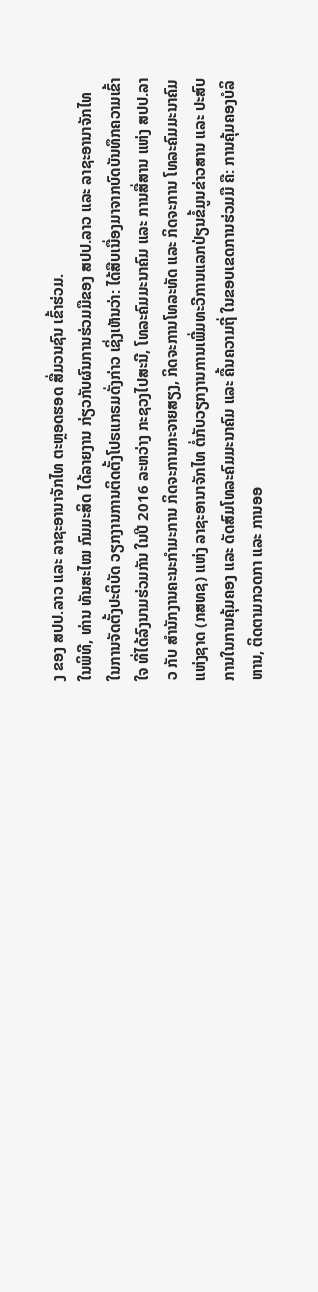ງ ຂອງ ສປປ.ລາວ ແລະ ລາຊະອານາຈັກໄທ ຕະຫຼອດຮອດ ສື່ມວນຊົນ ເຂົ້າຮ່ວມ.
ໃນພິທີ, ທ່ານ ທັນສະໄໝ ກົມມະສິດ ໄດ້ລາຍງານ ກ່ຽວກັບຜົນການຮ່ວມມືຂອງ ສປປ.ລາວ ແລະ ລາຊະອານາຈັກໄທ ໃນການຈັດຕັ້ງປະຕິບັດ ວຽກງານການຕິດຕັ້ງໂປຣແກຣມດັ່ງກ່າວ ເຊິ່ງເຫັນວ່າ: ໄດ້ສືບເນື່ອງມາຈາກບົດບັນທຶກຄວາມເຂົ້າໃຈ ທີ່ໄດ້ລົງນາມຮ່ວມກັນ ໃນປີ 2016 ລະຫວ່າງ ກະຊວງໄປສະນີ, ໂທລະຄົມມະນາຄົມ ແລະ ການສື່ສານ ແຫ່ງ ສປປ.ລາວ ກັບ ສໍານັກງານຄະນະກໍາມະການ ກິດຈະການກະຈາຍສຽງ, ກິດຈະການໂທລະທັດ ແລະ ກິດຈະການ ໂທລະຄົມມະນາຄົມ ແຫ່ງຊາດ (ກສທຊ) ແຫ່ງ ລາຊະອານາຈັກໄທ ຕໍ່ກັບວຽກງານການເພີ່ມທະວີການແລກປ່ຽນຂໍ້ມູນຂ່າວສານ ແລະ ປະສົບການໃນການຄຸ້ມຄອງ ແລະ ດັດສົມໂທລະຄົມມະນາຄົມ ແລະ ຄື້ນຄວາມຖີ່ ໃນຂອບເຂດການຮ່ວມມື ຄື: ການຄຸ້ມຄອງບໍລິຫານ, ຕິດຕາມກວດກາ ແລະ ການອອ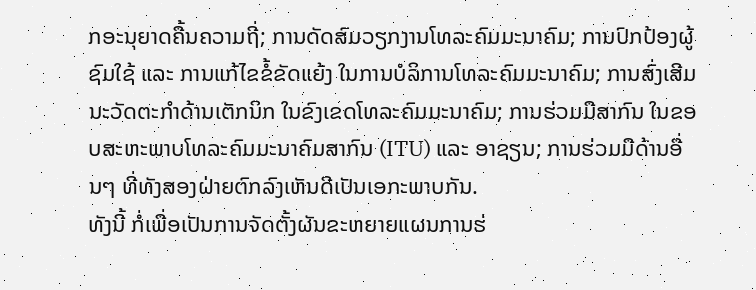ກອະນຸຍາດຄື້ນຄວາມຖີ່; ການດັດສົມວຽກງານໂທລະຄົມມະນາຄົມ; ການປົກປ້ອງຜູ້ຊົມໃຊ້ ແລະ ການແກ້ໄຂຂໍ້ຂັດແຍ້ງ ໃນການບໍລິການໂທລະຄົມມະນາຄົມ; ການສົ່ງເສີມນະວັດຕະກໍາດ້ານເຕັກນິກ ໃນຂົງເຂດໂທລະຄົມມະນາຄົມ; ການຮ່ວມມືສາກົນ ໃນຂອບສະຫະພາບໂທລະຄົມມະນາຄົມສາກົນ (ITU) ແລະ ອາຊຽນ; ການຮ່ວມມືດ້ານອື່ນໆ ທີ່ທັງສອງຝ່າຍຕົກລົງເຫັນດີເປັນເອກະພາບກັນ.
ທັງນີ້ ກໍ່ເພື່ອເປັນການຈັດຕັ້ງຜັນຂະຫຍາຍແຜນການຮ່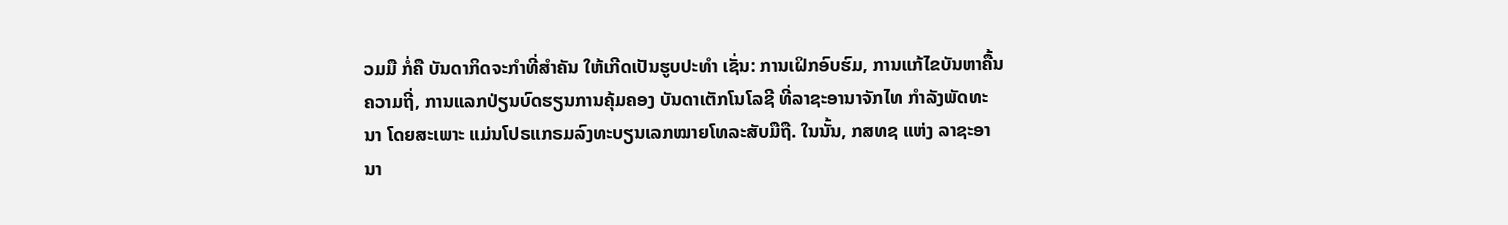ວມມື ກໍ່ຄື ບັນດາກິດຈະກໍາທີ່ສໍາຄັນ ໃຫ້ເກີດເປັນຮູບປະທຳ ເຊັ່ນ: ການເຝິກອົບຮົມ, ການແກ້ໄຂບັນຫາຄື້ນຄວາມຖີ່, ການແລກປ່ຽນບົດຮຽນການຄຸ້ມຄອງ ບັນດາເຕັກໂນໂລຊີ ທີ່ລາຊະອານາຈັກໄທ ກໍາລັງພັດທະນາ ໂດຍສະເພາະ ແມ່ນໂປຣແກຣມລົງທະບຽນເລກໝາຍໂທລະສັບມືຖື. ໃນນັ້ນ, ກສທຊ ແຫ່ງ ລາຊະອານາ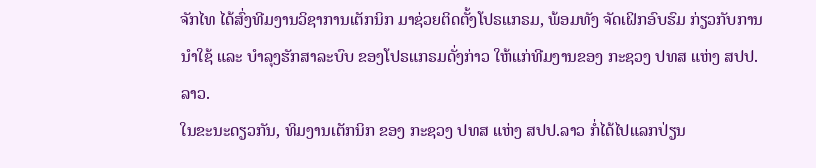ຈັກໄທ ໄດ້ສົ່ງທີມງານວິຊາການເຕັກນິກ ມາຊ່ວຍຕິດຕັ້ງໂປຣແກຣມ, ພ້ອມທັງ ຈັດເຝິກອົບຮົມ ກ່ຽວກັບການນໍາໃຊ້ ແລະ ບໍາລຸງຮັກສາລະບົບ ຂອງໂປຣແກຣມດັ່ງກ່າວ ໃຫ້ແກ່ທີມງານຂອງ ກະຊວງ ປທສ ແຫ່ງ ສປປ.ລາວ.
ໃນຂະນະດຽວກັນ, ທິມງານເຕັກນິກ ຂອງ ກະຊວງ ປທສ ແຫ່ງ ສປປ.ລາວ ກໍ່ໄດ້ໄປແລກປ່ຽນ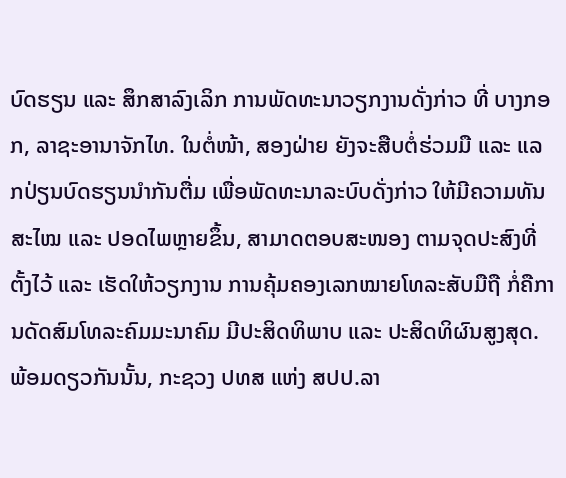ບົດຮຽນ ແລະ ສຶກສາລົງເລິກ ການພັດທະນາວຽກງານດັ່ງກ່າວ ທີ່ ບາງກອກ, ລາຊະອານາຈັກໄທ. ໃນຕໍ່ໜ້າ, ສອງຝ່າຍ ຍັງຈະສືບຕໍ່ຮ່ວມມື ແລະ ແລກປ່ຽນບົດຮຽນນໍາກັນຕື່ມ ເພື່ອພັດທະນາລະບົບດັ່ງກ່າວ ໃຫ້ມີຄວາມທັນສະໄໝ ແລະ ປອດໄພຫຼາຍຂຶ້ນ, ສາມາດຕອບສະໜອງ ຕາມຈຸດປະສົງທີ່ຕັ້ງໄວ້ ແລະ ເຮັດໃຫ້ວຽກງານ ການຄຸ້ມຄອງເລກໝາຍໂທລະສັບມືຖື ກໍ່ຄືການດັດສົມໂທລະຄົມມະນາຄົມ ມີປະສິດທິພາບ ແລະ ປະສິດທິຜົນສູງສຸດ.
ພ້ອມດຽວກັນນັ້ນ, ກະຊວງ ປທສ ແຫ່ງ ສປປ.ລາ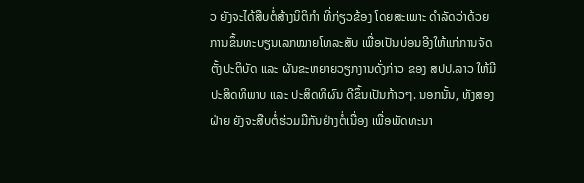ວ ຍັງຈະໄດ້ສືບຕໍ່ສ້າງນິຕິກຳ ທີ່ກ່ຽວຂ້ອງ ໂດຍສະເພາະ ດຳລັດວ່າດ້ວຍ ການຂຶ້ນທະບຽນເລກໝາຍໂທລະສັບ ເພື່ອເປັນບ່ອນອີງໃຫ້ແກ່ການຈັດຕັ້ງປະຕິບັດ ແລະ ຜັນຂະຫຍາຍວຽກງານດັ່ງກ່າວ ຂອງ ສປປ.ລາວ ໃຫ້ມີປະສິດທິພາບ ແລະ ປະສິດທິຜົນ ດີຂຶ້ນເປັນກ້າວໆ. ນອກນັ້ນ, ທັງສອງຝ່າຍ ຍັງຈະສືບຕໍ່ຮ່ວມມືກັນຢ່າງຕໍ່ເນື່ອງ ເພື່ອພັດທະນາ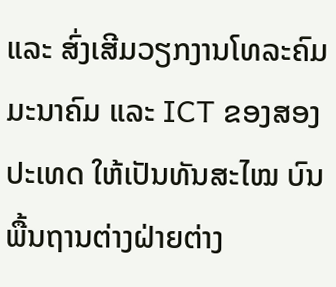ແລະ ສົ່ງເສີມວຽກງານໂທລະຄົມ ມະນາຄົມ ແລະ ICT ຂອງສອງປະເທດ ໃຫ້ເປັນທັນສະໄໝ ບົນພື້ນຖານຕ່າງຝ່າຍຕ່າງ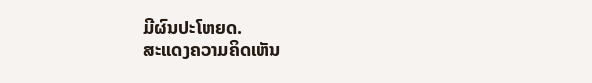ມີຜົນປະໂຫຍດ.
ສະແດງຄວາມຄິດເຫັນ